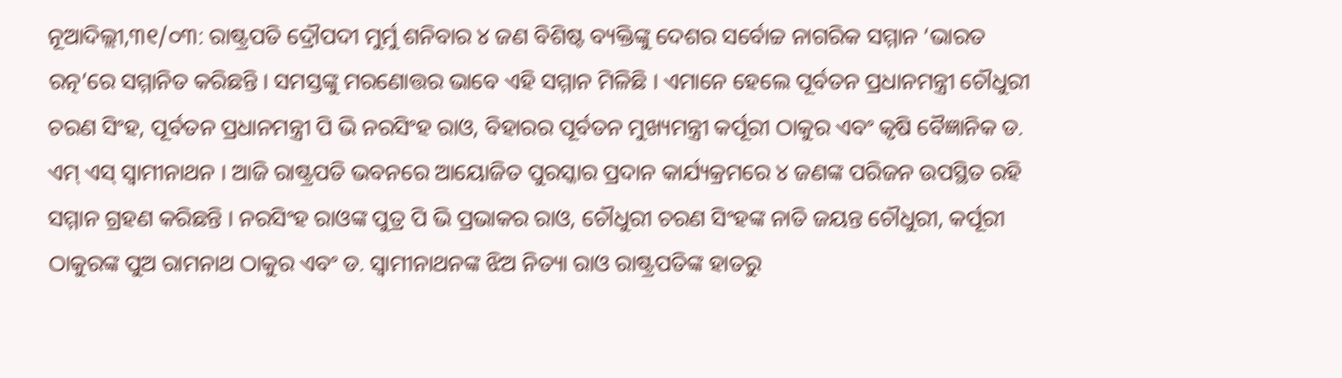ନୂଆଦିଲ୍ଲୀ,୩୧/୦୩: ରାଷ୍ଟ୍ରପତି ଦ୍ରୌପଦୀ ମୁର୍ମୁ ଶନିବାର ୪ ଜଣ ବିଶିଷ୍ଟ ବ୍ୟକ୍ତିଙ୍କୁ ଦେଶର ସର୍ବୋଚ୍ଚ ନାଗରିକ ସମ୍ମାନ ‘ଭାରତ ରତ୍ନ’ରେ ସମ୍ମାନିତ କରିଛନ୍ତି । ସମସ୍ତଙ୍କୁ ମରଣୋତ୍ତର ଭାବେ ଏହି ସମ୍ମାନ ମିଳିଛି । ଏମାନେ ହେଲେ ପୂର୍ବତନ ପ୍ରଧାନମନ୍ତ୍ରୀ ଚୌଧୁରୀ ଚରଣ ସିଂହ, ପୂର୍ବତନ ପ୍ରଧାନମନ୍ତ୍ରୀ ପି ଭି ନରସିଂହ ରାଓ, ବିହାରର ପୂର୍ବତନ ମୁଖ୍ୟମନ୍ତ୍ରୀ କର୍ପୂରୀ ଠାକୁର ଏବଂ କୃଷି ବୈଜ୍ଞାନିକ ଡ. ଏମ୍ ଏସ୍ ସ୍ୱାମୀନାଥନ । ଆଜି ରାଷ୍ଟ୍ରପତି ଭବନରେ ଆୟୋଜିତ ପୁରସ୍କାର ପ୍ରଦାନ କାର୍ଯ୍ୟକ୍ରମରେ ୪ ଜଣଙ୍କ ପରିଜନ ଉପସ୍ଥିତ ରହି ସମ୍ମାନ ଗ୍ରହଣ କରିଛନ୍ତି । ନରସିଂହ ରାଓଙ୍କ ପୁତ୍ର ପି ଭି ପ୍ରଭାକର ରାଓ, ଚୌଧୁରୀ ଚରଣ ସିଂହଙ୍କ ନାତି ଜୟନ୍ତ ଚୌଧୁରୀ, କର୍ପୂରୀ ଠାକୁରଙ୍କ ପୁଅ ରାମନାଥ ଠାକୁର ଏବଂ ଡ. ସ୍ୱାମୀନାଥନଙ୍କ ଝିଅ ନିତ୍ୟା ରାଓ ରାଷ୍ଟ୍ରପତିଙ୍କ ହାତରୁ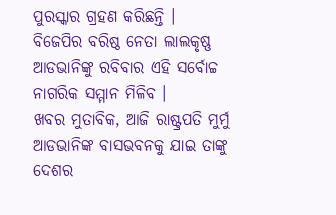ପୁରସ୍କାର ଗ୍ରହଣ କରିଛନ୍ତି । ବିଜେପିର ବରିଷ୍ଠ ନେତା ଲାଲକୃଷ୍ଣ ଆଡଭାନିଙ୍କୁ ରବିବାର ଏହି ସର୍ବୋଚ୍ଚ ନାଗରିକ ସମ୍ମାନ ମିଳିବ ।
ଖବର ମୁତାବିକ, ଆଜି ରାଷ୍ଟ୍ରପତି ମୁର୍ମୁ ଆଡଭାନିଙ୍କ ବାସଭବନକୁ ଯାଇ ତାଙ୍କୁ ଦେଶର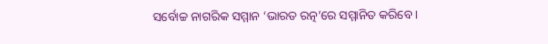ସର୍ବୋଚ୍ଚ ନାଗରିକ ସମ୍ମାନ ‘ଭାରତ ରତ୍ନ’ରେ ସମ୍ମାନିତ କରିବେ ।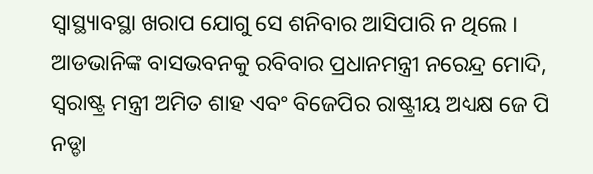ସ୍ୱାସ୍ଥ୍ୟାବସ୍ଥା ଖରାପ ଯୋଗୁ ସେ ଶନିବାର ଆସିପାରି ନ ଥିଲେ । ଆଡଭାନିଙ୍କ ବାସଭବନକୁ ରବିବାର ପ୍ରଧାନମନ୍ତ୍ରୀ ନରେନ୍ଦ୍ର ମୋଦି, ସ୍ୱରାଷ୍ଟ୍ର ମନ୍ତ୍ରୀ ଅମିତ ଶାହ ଏବଂ ବିଜେପିର ରାଷ୍ଟ୍ରୀୟ ଅଧ୍ୟକ୍ଷ ଜେ ପି ନଡ୍ଡା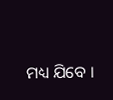ମଧ୍ୟ ଯିବେ ।